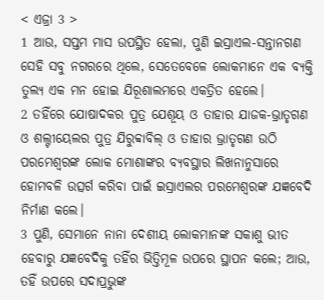< ଏଜ୍ରା 3 >
1 ଆଉ, ସପ୍ତମ ମାସ ଉପସ୍ଥିତ ହେଲା, ପୁଣି ଇସ୍ରାଏଲ-ସନ୍ତାନଗଣ ସେହି ସବୁ ନଗରରେ ଥିଲେ, ସେତେବେଳେ ଲୋକମାନେ ଏକ ବ୍ୟକ୍ତି ତୁଲ୍ୟ ଏକ ମନ ହୋଇ ଯିରୂଶାଲମରେ ଏକତ୍ରିତ ହେଲେ।
2 ତହିଁରେ ଯୋଷାଦକର ପୁତ୍ର ଯେଶୂୟ ଓ ତାହାର ଯାଜକ-ଭ୍ରାତୃଗଣ ଓ ଶଲ୍ଟୀୟେଲର ପୁତ୍ର ଯିରୁବ୍ବାବିଲ୍ ଓ ତାହାର ଭ୍ରାତୃଗଣ ଉଠି ପରମେଶ୍ୱରଙ୍କ ଲୋକ ମୋଶାଙ୍କର ବ୍ୟବସ୍ଥାର ଲିଖନାନୁସାରେ ହୋମବଳି ଉତ୍ସର୍ଗ କରିବା ପାଇଁ ଇସ୍ରାଏଲର ପରମେଶ୍ୱରଙ୍କ ଯଜ୍ଞବେଦି ନିର୍ମାଣ କଲେ।
3 ପୁଣି, ସେମାନେ ନାନା ଦେଶୀୟ ଲୋକମାନଙ୍କ ସକାଶୁ ଭୀତ ହେବାରୁ ଯଜ୍ଞବେଦିକୁ ତହିଁର ଭିତ୍ତିମୂଳ ଉପରେ ସ୍ଥାପନ କଲେ; ଆଉ, ତହିଁ ଉପରେ ସଦାପ୍ରଭୁଙ୍କ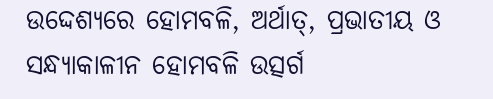ଉଦ୍ଦେଶ୍ୟରେ ହୋମବଳି, ଅର୍ଥାତ୍, ପ୍ରଭାତୀୟ ଓ ସନ୍ଧ୍ୟାକାଳୀନ ହୋମବଳି ଉତ୍ସର୍ଗ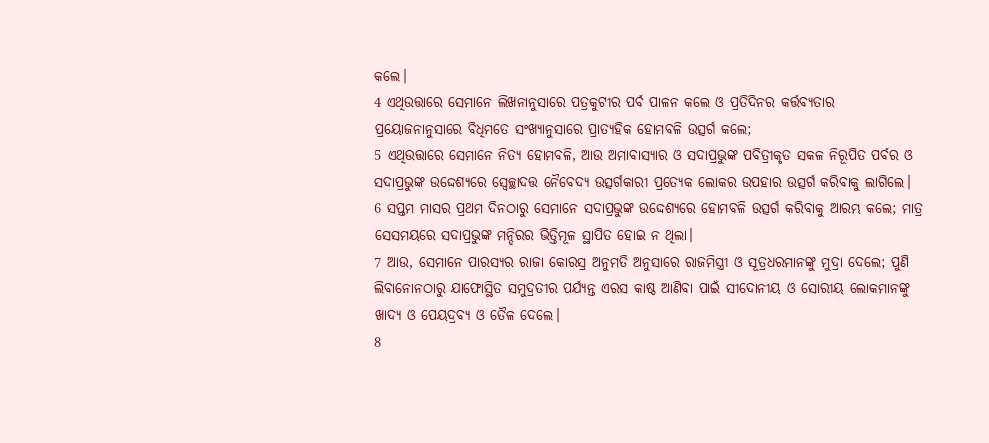କଲେ।
4 ଏଥିଉତ୍ତାରେ ସେମାନେ ଲିଖନାନୁସାରେ ପତ୍ରକୁଟୀର ପର୍ବ ପାଳନ କଲେ ଓ ପ୍ରତିଦିନର କର୍ତ୍ତବ୍ୟତାର ପ୍ରୟୋଜନାନୁସାରେ ବିଧିମତେ ସଂଖ୍ୟାନୁସାରେ ପ୍ରାତ୍ୟହିକ ହୋମବଳି ଉତ୍ସର୍ଗ କଲେ;
5 ଏଥିଉତ୍ତାରେ ସେମାନେ ନିତ୍ୟ ହୋମବଳି, ଆଉ ଅମାବାସ୍ୟାର ଓ ସଦାପ୍ରଭୁଙ୍କ ପବିତ୍ରୀକୃତ ସକଳ ନିରୂପିତ ପର୍ବର ଓ ସଦାପ୍ରଭୁଙ୍କ ଉଦ୍ଦେଶ୍ୟରେ ସ୍ୱେଚ୍ଛାଦତ୍ତ ନୈବେଦ୍ୟ ଉତ୍ସର୍ଗକାରୀ ପ୍ରତ୍ୟେକ ଲୋକର ଉପହାର ଉତ୍ସର୍ଗ କରିବାକୁ ଲାଗିଲେ।
6 ସପ୍ତମ ମାସର ପ୍ରଥମ ଦିନଠାରୁ ସେମାନେ ସଦାପ୍ରଭୁଙ୍କ ଉଦ୍ଦେଶ୍ୟରେ ହୋମବଳି ଉତ୍ସର୍ଗ କରିବାକୁ ଆରମ୍ଭ କଲେ; ମାତ୍ର ସେସମୟରେ ସଦାପ୍ରଭୁଙ୍କ ମନ୍ଦିରର ଭିତ୍ତିମୂଳ ସ୍ଥାପିତ ହୋଇ ନ ଥିଲା।
7 ଆଉ, ସେମାନେ ପାରସ୍ୟର ରାଜା କୋରସ୍ର ଅନୁମତି ଅନୁସାରେ ରାଜମିସ୍ତ୍ରୀ ଓ ସୂତ୍ରଧରମାନଙ୍କୁ ମୁଦ୍ରା ଦେଲେ; ପୁଣି ଲିବାନୋନଠାରୁ ଯାଫୋସ୍ଥିତ ସମୁଦ୍ରତୀର ପର୍ଯ୍ୟନ୍ତ ଏରସ କାଷ୍ଠ ଆଣିବା ପାଇଁ ସୀଦୋନୀୟ ଓ ସୋରୀୟ ଲୋକମାନଙ୍କୁ ଖାଦ୍ୟ ଓ ପେୟଦ୍ରବ୍ୟ ଓ ତୈଳ ଦେଲେ।
8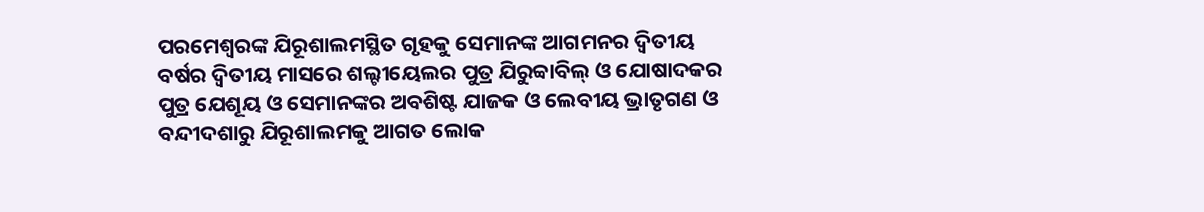ପରମେଶ୍ୱରଙ୍କ ଯିରୂଶାଲମସ୍ଥିତ ଗୃହକୁ ସେମାନଙ୍କ ଆଗମନର ଦ୍ୱିତୀୟ ବର୍ଷର ଦ୍ୱିତୀୟ ମାସରେ ଶଲ୍ଟୀୟେଲର ପୁତ୍ର ଯିରୁବ୍ବାବିଲ୍ ଓ ଯୋଷାଦକର ପୁତ୍ର ଯେଶୂୟ ଓ ସେମାନଙ୍କର ଅବଶିଷ୍ଟ ଯାଜକ ଓ ଲେବୀୟ ଭ୍ରାତୃଗଣ ଓ ବନ୍ଦୀଦଶାରୁ ଯିରୂଶାଲମକୁ ଆଗତ ଲୋକ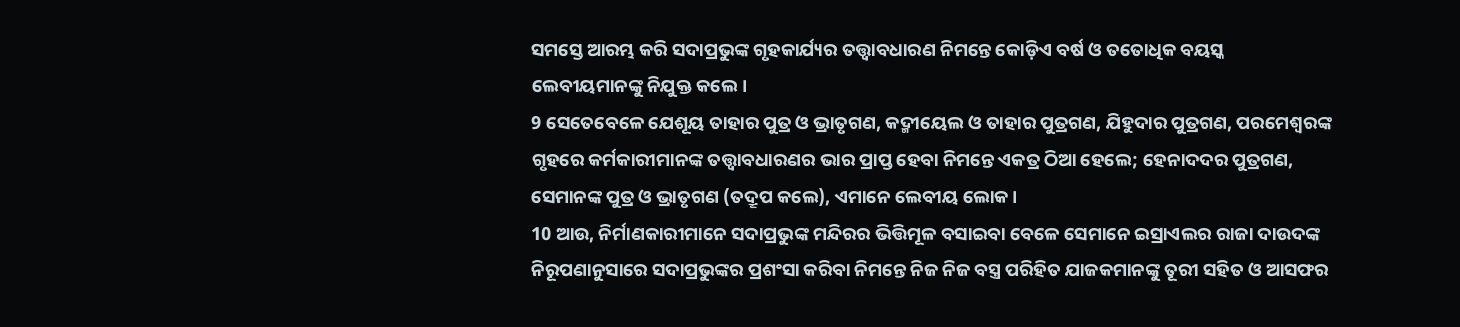ସମସ୍ତେ ଆରମ୍ଭ କରି ସଦାପ୍ରଭୁଙ୍କ ଗୃହକାର୍ଯ୍ୟର ତତ୍ତ୍ୱାବଧାରଣ ନିମନ୍ତେ କୋଡ଼ିଏ ବର୍ଷ ଓ ତତୋଧିକ ବୟସ୍କ ଲେବୀୟମାନଙ୍କୁ ନିଯୁକ୍ତ କଲେ।
9 ସେତେବେଳେ ଯେଶୂୟ ତାହାର ପୁତ୍ର ଓ ଭ୍ରାତୃଗଣ, କଦ୍ମୀୟେଲ ଓ ତାହାର ପୁତ୍ରଗଣ, ଯିହୁଦାର ପୁତ୍ରଗଣ, ପରମେଶ୍ୱରଙ୍କ ଗୃହରେ କର୍ମକାରୀମାନଙ୍କ ତତ୍ତ୍ୱାବଧାରଣର ଭାର ପ୍ରାପ୍ତ ହେବା ନିମନ୍ତେ ଏକତ୍ର ଠିଆ ହେଲେ; ହେନାଦଦର ପୁତ୍ରଗଣ, ସେମାନଙ୍କ ପୁତ୍ର ଓ ଭ୍ରାତୃଗଣ (ତଦ୍ରୂପ କଲେ), ଏମାନେ ଲେବୀୟ ଲୋକ।
10 ଆଉ, ନିର୍ମାଣକାରୀମାନେ ସଦାପ୍ରଭୁଙ୍କ ମନ୍ଦିରର ଭିତ୍ତିମୂଳ ବସାଇବା ବେଳେ ସେମାନେ ଇସ୍ରାଏଲର ରାଜା ଦାଉଦଙ୍କ ନିରୂପଣାନୁସାରେ ସଦାପ୍ରଭୁଙ୍କର ପ୍ରଶଂସା କରିବା ନିମନ୍ତେ ନିଜ ନିଜ ବସ୍ତ୍ର ପରିହିତ ଯାଜକମାନଙ୍କୁ ତୂରୀ ସହିତ ଓ ଆସଫର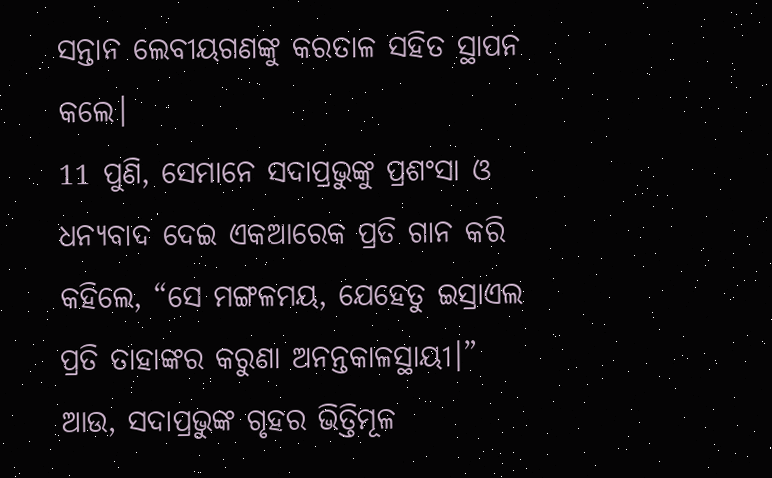ସନ୍ତାନ ଲେବୀୟଗଣଙ୍କୁ କରତାଳ ସହିତ ସ୍ଥାପନ କଲେ।
11 ପୁଣି, ସେମାନେ ସଦାପ୍ରଭୁଙ୍କୁ ପ୍ରଶଂସା ଓ ଧନ୍ୟବାଦ ଦେଇ ଏକଆରେକ ପ୍ରତି ଗାନ କରି କହିଲେ, “ସେ ମଙ୍ଗଳମୟ, ଯେହେତୁ ଇସ୍ରାଏଲ ପ୍ରତି ତାହାଙ୍କର କରୁଣା ଅନନ୍ତକାଳସ୍ଥାୟୀ।” ଆଉ, ସଦାପ୍ରଭୁଙ୍କ ଗୃହର ଭିତ୍ତିମୂଳ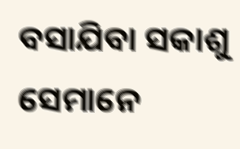ବସାଯିବା ସକାଶୁ ସେମାନେ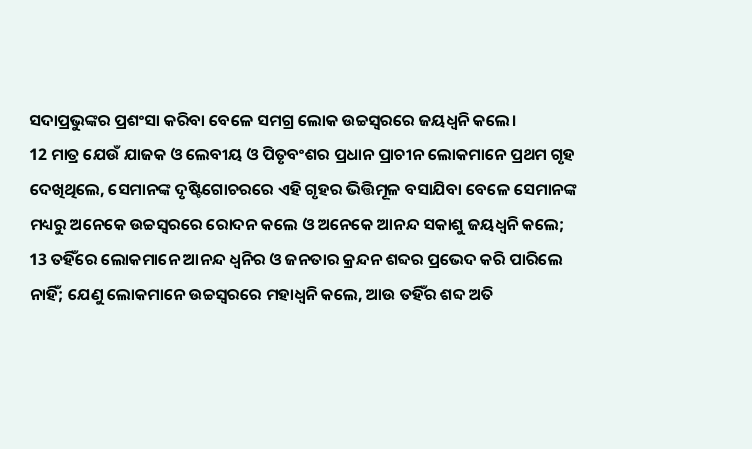ସଦାପ୍ରଭୁଙ୍କର ପ୍ରଶଂସା କରିବା ବେଳେ ସମଗ୍ର ଲୋକ ଉଚ୍ଚସ୍ୱରରେ ଜୟଧ୍ୱନି କଲେ।
12 ମାତ୍ର ଯେଉଁ ଯାଜକ ଓ ଲେବୀୟ ଓ ପିତୃବଂଶର ପ୍ରଧାନ ପ୍ରାଚୀନ ଲୋକମାନେ ପ୍ରଥମ ଗୃହ ଦେଖିଥିଲେ, ସେମାନଙ୍କ ଦୃଷ୍ଟିଗୋଚରରେ ଏହି ଗୃହର ଭିତ୍ତିମୂଳ ବସାଯିବା ବେଳେ ସେମାନଙ୍କ ମଧ୍ୟରୁ ଅନେକେ ଉଚ୍ଚସ୍ୱରରେ ରୋଦନ କଲେ ଓ ଅନେକେ ଆନନ୍ଦ ସକାଶୁ ଜୟଧ୍ୱନି କଲେ;
13 ତହିଁରେ ଲୋକମାନେ ଆନନ୍ଦ ଧ୍ୱନିର ଓ ଜନତାର କ୍ରନ୍ଦନ ଶବ୍ଦର ପ୍ରଭେଦ କରି ପାରିଲେ ନାହିଁ; ଯେଣୁ ଲୋକମାନେ ଉଚ୍ଚସ୍ୱରରେ ମହାଧ୍ୱନି କଲେ, ଆଉ ତହିଁର ଶବ୍ଦ ଅତି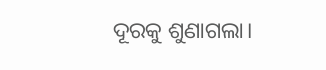ଦୂରକୁ ଶୁଣାଗଲା।